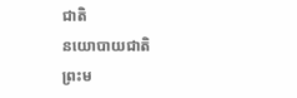ជាតិ
នយោបាយជាតិ
ព្រះម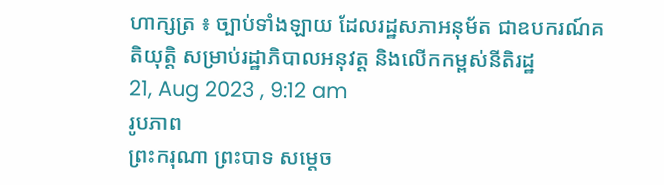ហាក្សត្រ ៖ ច្បាប់ទាំងឡាយ ដែលរដ្ឋសភាអនុម័ត ជាឧបករណ៍គតិយុត្តិ សម្រាប់រដ្ឋាភិបាលអនុវត្ត និងលើកកម្ពស់នីតិរដ្ឋ
21, Aug 2023 , 9:12 am
រូបភាព
ព្រះករុណា ព្រះបាទ សម្ដេច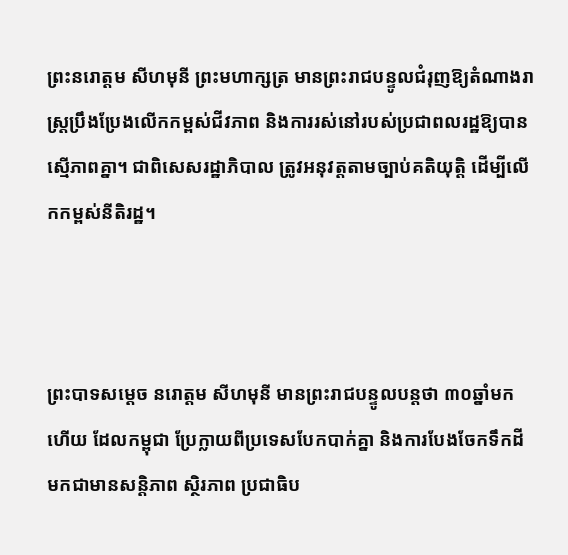ព្រះនរោត្តម សីហមុនី ព្រះមហាក្សត្រ មានព្រះរាជបន្ទូលជំរុញឱ្យតំណាងរាស្រ្តប្រឹងប្រែងលើកកម្ពស់ជីវភាព និងការរស់នៅរបស់ប្រជាពលរដ្ឋឱ្យបានស្មើភាពគ្នា។ ជាពិសេសរដ្ឋាភិបាល ត្រូវអនុវត្តតាមច្បាប់គតិយុត្តិ ដើម្បីលើកកម្ពស់នីតិរដ្ឋ។



ព្រះបាទសម្ដេច នរោត្តម សីហមុនី មានព្រះរាជបន្ទូលបន្តថា ៣០ឆ្នាំមកហើយ ដែលកម្ពុជា ប្រែក្លាយពីប្រទេសបែកបាក់គ្នា និងការបែងចែកទឹកដី មកជាមានសន្តិភាព ស្ថិរភាព ប្រជាធិប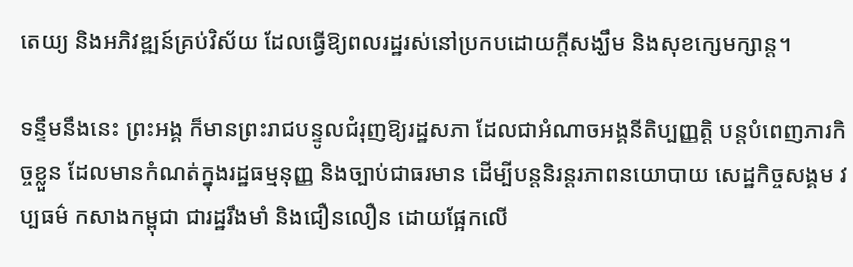តេយ្យ និងអភិវឌ្ឍន៍គ្រប់វិស័យ ដែលធ្វើឱ្យពលរដ្ឋរស់នៅប្រកបដោយក្តីសង្ឃឹម និងសុខក្សេមក្សាន្ត។

ទន្ទឹមនឹងនេះ ព្រះអង្គ ក៏មានព្រះរាជបន្ទូលជំរុញឱ្យរដ្ឋសភា ដែលជាអំណាចអង្គនីតិប្បញ្ញត្តិ បន្តបំពេញភារកិច្ចខ្លួន ដែលមានកំណត់ក្នុងរដ្ឋធម្មនុញ្ញ និងច្បាប់ជាធរមាន ដើម្បីបន្តនិរន្តរភាពនយោបាយ សេដ្ឋកិច្ចសង្គម វប្បធម៌ កសាងកម្ពុជា ជារដ្ឋរឹងមាំ និងជឿនលឿន ដោយផ្អែកលើ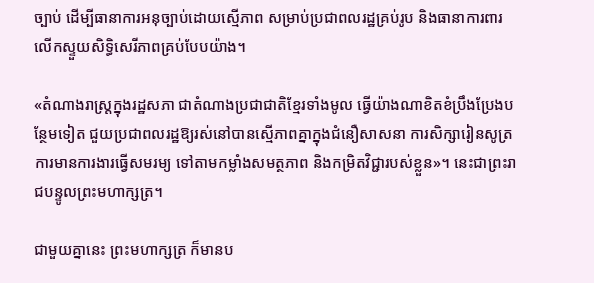ច្បាប់ ដើម្បីធានាការអនុច្បាប់ដោយស្មើភាព សម្រាប់ប្រជាពលរដ្ឋគ្រប់រូប និងធានាការពារលើកស្ទួយសិទ្ធិសេរីភាពគ្រប់បែបយ៉ាង។

«តំណាងរាស្ត្រក្នុងរដ្ឋសភា ជាតំណាងប្រជាជាតិខ្មែរទាំងមូល ធ្វើយ៉ាងណាខិតខំប្រឹងប្រែងបន្ថែមទៀត ជួយប្រជាពលរដ្ឋឱ្យរស់នៅបានស្មើភាពគ្នាក្នុងជំនឿសាសនា ការសិក្សារៀនសូត្រ ការមានការងារធ្វើសមរម្យ ទៅតាមកម្លាំងសមត្ថភាព និងកម្រិតវិជ្ជារបស់ខ្លួន»។ នេះជាព្រះរាជបន្ទូលព្រះមហាក្សត្រ។

ជាមួយគ្នានេះ ព្រះមហាក្សត្រ ក៏មានប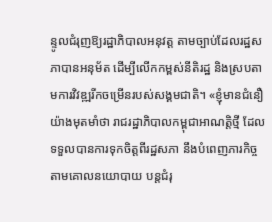ន្ទូលជំរុញឱ្យរដ្ឋាភិបាលអនុវត្ត តាមច្បាប់ដែលរដ្ឋសភាបានអនុម័ត ដើម្បីលើកកម្ពស់នីតិរដ្ឋ និងស្របតាមការវិវឌ្ឍរីកចម្រើនរបស់សង្គមជាតិ។ «ខ្ញុំមានជំនឿយ៉ាងមុតមាំថា រាជរដ្ឋាភិបាលកម្ពុជាអាណត្តិថ្មី ដែលទទួលបានការទុកចិត្តពីរដ្ឋសភា នឹងបំពេញភារកិច្ចតាមគោលនយោបាយ បន្តជំរុ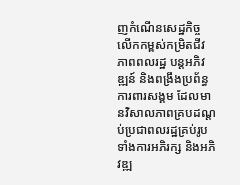ញកំណើនសេដ្ឋកិច្ច លើកកម្ពស់កម្រិតជីវភាពពលរដ្ឋ បន្តអភិវឌ្ឍន៍ និងពង្រឹងប្រព័ន្ធការពារសង្គម ដែលមានវិសាលភាពគ្របដណ្ដប់ប្រជាពលរដ្ឋគ្រប់រូប ទាំងការអភិរក្ស និងអភិវឌ្ឍ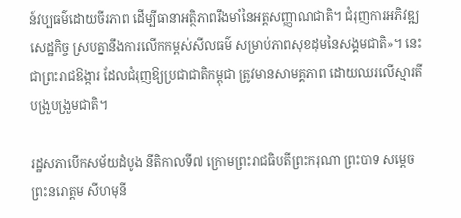ន៍វប្បធម៌ដោយចីរភាព ដើម្បីធានាអត្ថិភាពរឹងមាំនៃអត្តសញ្ញាណជាតិ។ ជំរុញការអភិវឌ្ឍសេដ្ឋកិច្ច ស្របគ្នានឹងការលើកកម្ពស់សីលធម៌ សម្រាប់ភាពសុខដុមនៃសង្គមជាតិ»។ នេះជាព្រះរាជឱង្ការ ដែលជំរុញឱ្យប្រជាជាតិកម្ពុជា ត្រូវមានសាមគ្គភាព ដោយឈរលើស្មារតីបង្រួបង្រួមជាតិ។

រដ្ឋសភាបើកសម័យដំបូង នីតិកាលទី៧ ក្រោមព្រះរាជធិបតីព្រះករុណា ព្រះបាទ សម្ដេចព្រះនរោត្តម សីហមុនី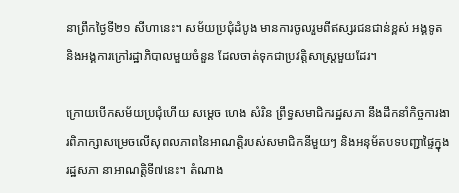នាព្រឹកថ្ងៃទី២១ សីហានេះ។ សម័យប្រជុំដំបូង មានការចូលរួមពីឥស្សរជនជាន់ខ្ពស់ អង្គទូត និងអង្គការក្រៅរដ្ឋាភិបាលមួយចំនួន ដែលចាត់ទុកជាប្រវត្តិសាស្រ្តមួយដែរ។

ក្រោយបើកសម័យប្រជុំហើយ សម្ដេច ហេង សំរិន ព្រឹទ្ធសមាជិករដ្ឋសភា នឹងដឹកនាំកិច្ចការងារពិភាក្សាសម្រេចលើសុពលភាពនៃអាណត្តិរបស់សមាជិកនីមួយៗ និងអនុម័តបទបញ្ជាផ្ទៃក្នុងរដ្ឋសភា នាអាណត្តិទី៧នេះ។ តំណាង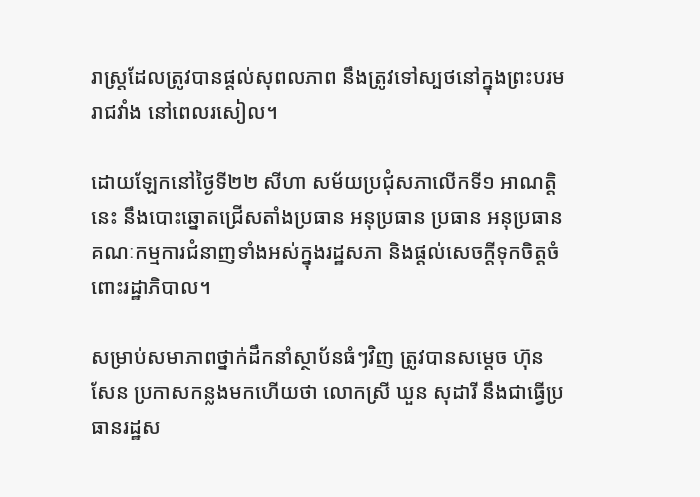រាស្រ្តដែលត្រូវបានផ្ដល់សុពលភាព នឹងត្រូវទៅស្បថនៅក្នុងព្រះបរមរាជវាំង នៅពេលរសៀល។

ដោយឡែកនៅថ្ងៃទី២២ សីហា សម័យប្រជុំសភាលើកទី១ អាណត្តិនេះ នឹងបោះឆ្នោតជ្រើសតាំងប្រធាន អនុប្រធាន ប្រធាន អនុប្រធានគណៈកម្មការជំនាញទាំងអស់ក្នុងរដ្ឋសភា និងផ្ដល់សេចក្តីទុកចិត្តចំពោះរដ្ឋាភិបាល។

សម្រាប់សមាភាពថ្នាក់ដឹកនាំស្ថាប័នធំៗវិញ ត្រូវបានសម្ដេច ហ៊ុន សែន ប្រកាសកន្លងមកហើយថា លោកស្រី ឃួន សុដារី នឹងជាធ្វើប្រធានរដ្ឋស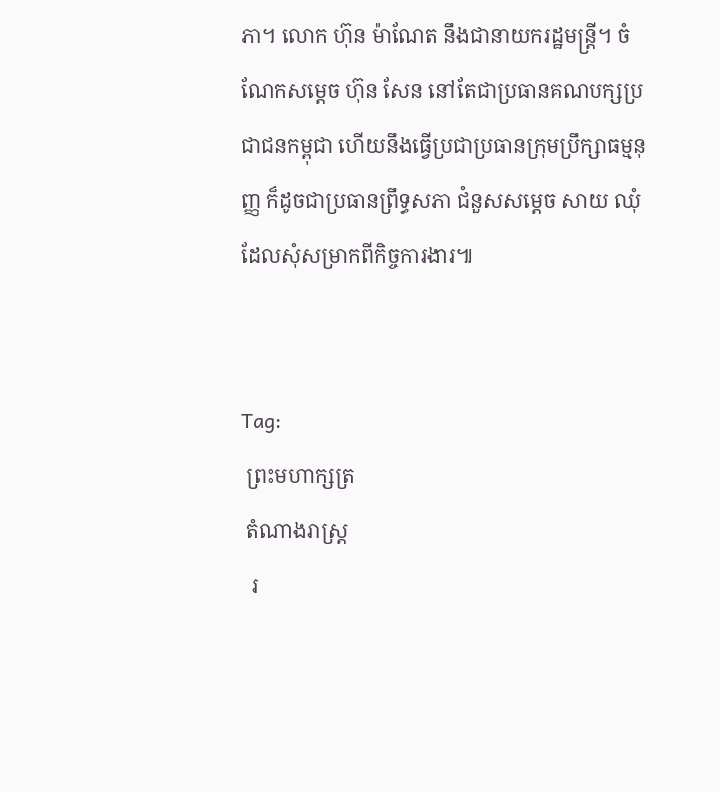ភា។ លោក ហ៊ុន ម៉ាណែត នឹងជានាយករដ្ឋមន្ត្រី។ ចំណែកសម្ដេច ហ៊ុន សែន នៅតែជាប្រធានគណបក្សប្រជាជនកម្ពុជា ហើយនឹងធ្វើប្រជាប្រធានក្រុមប្រឹក្សាធម្មនុញ្ញ ក៏ដូចជាប្រធានព្រឹទ្ធសភា ជំនួសសម្ដេច សាយ ឈុំ ដែលសុំសម្រាកពីកិច្ចការងារ៕


Tag:
 ព្រះមហាក្សត្រ
 តំណាងរាស្រ្ត
  រ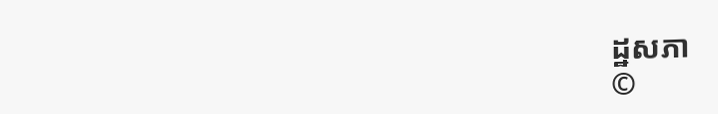ដ្ឋសភា
©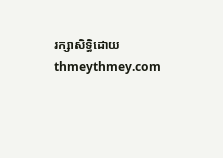រក្សាសិទ្ធិដោយ thmeythmey.com